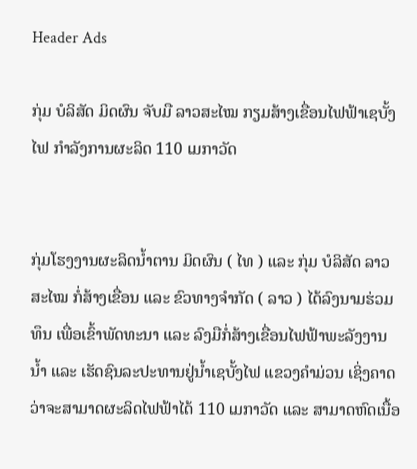Header Ads

ກຸ່ມ ບໍລິສັດ ມິດຜົນ ຈັບມື ລາວສະໄໝ ກຽມສ້າງເຂື່ອນໄຟຟ້າເຊບັ້ງໄຟ ກຳລັງການຜະລິດ 110 ເມກາວັດ


ກຸ່ມໂຮງງານຜະລິດນ້ຳຕານ ມິດຜົນ ( ໄທ ) ແລະ ກຸ່ມ ບໍລິສັດ ລາວສະໄໝ ກໍ່ສ້າງເຂື່ອນ ແລະ ຂົວທາງຈຳກັດ ( ລາວ ) ໄດ້ລົງນາມຮ່ວມທຶນ ເພື່ອເຂົ້າພັດທະນາ ແລະ ລົງມືກໍ່ສ້າງເຂື່ອນໄຟຟ້າພະລັງງານນ້ຳ ແລະ ເຮັດຊົນລະປະທານຢູ່ນ້ຳເຊບັ້ງໄຟ ແຂວງຄຳມ່ວນ ເຊິ່ງຄາດວ່າຈະສາມາດຜະລິດໄຟຟ້າໄດ້ 110 ເມກາວັດ ແລະ ສາມາດຫົດເນື້ອ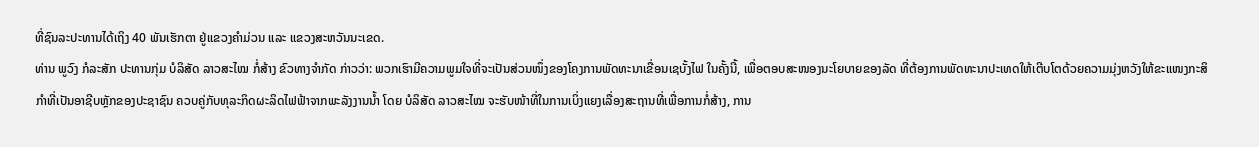ທີ່ຊົນລະປະທານໄດ້ເຖິງ 40 ພັນເຮັກຕາ ຢູ່ແຂວງຄຳມ່ວນ ແລະ ແຂວງສະຫວັນນະເຂດ.
ທ່ານ ພູວົງ ກໍລະສັກ ປະທານກຸ່ມ ບໍລິສັດ ລາວສະໄໝ ກໍ່ສ້າງ ຂົວທາງຈຳກັດ ກ່າວວ່າ: ພວກເຮົາມີຄວາມພູມໃຈທີ່ຈະເປັນສ່ວນໜຶ່ງຂອງໂຄງການພັດທະນາເຂື່ອນເຊບັ້ງໄຟ ໃນຄັ້ງນີ້, ເພື່ອຕອບສະໜອງນະໂຍບາຍຂອງລັດ ທີ່ຕ້ອງການພັດທະນາປະເທດໃຫ້ເຕີບໂຕດ້ວຍຄວາມມຸ່ງຫວັງໃຫ້ຂະແໜງກະສິກຳທີ່ເປັນອາຊີບຫຼັກຂອງປະຊາຊົນ ຄວບຄູ່ກັບທຸລະກິດຜະລິດໄຟຟ້າຈາກພະລັງງານນໍ້າ ໂດຍ ບໍລິສັດ ລາວສະໄໝ ຈະຮັບໜ້າທີ່ໃນການເບິ່ງແຍງເລື່ອງສະຖານທີ່ເພື່ອການກໍ່ສ້າງ, ການ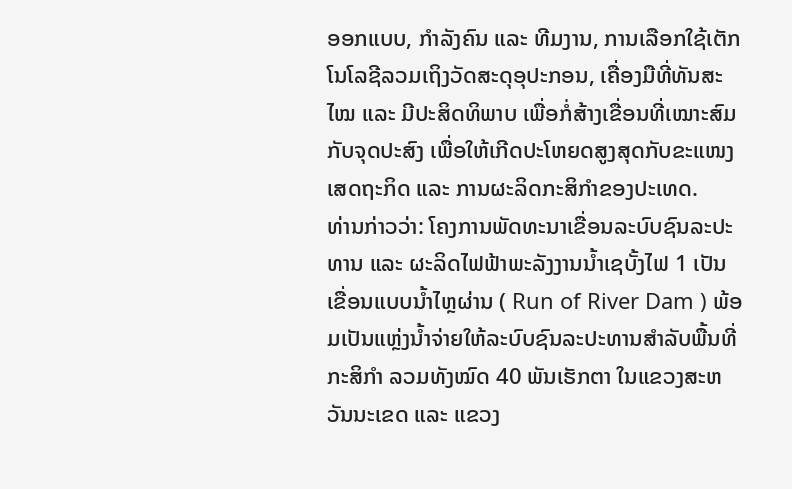ອອກແບບ, ກຳລັງຄົນ ແລະ ທີມງານ, ການເລືອກໃຊ້ເຕັກໂນໂລຊີລວມເຖິງວັດສະດຸອຸປະກອນ, ເຄື່ອງມືທີ່ທັນສະໄໝ ແລະ ມີປະສິດທິພາບ ເພື່ອກໍ່ສ້າງເຂື່ອນທີ່ເໝາະສົມກັບຈຸດປະສົງ ເພື່ອໃຫ້ເກີດປະໂຫຍດສູງສຸດກັບຂະແໜງເສດຖະກິດ ແລະ ການຜະລິດກະສິກຳຂອງປະເທດ.
ທ່ານກ່າວວ່າ: ໂຄງການພັດທະນາເຂື່ອນລະບົບຊົນລະປະທານ ແລະ ຜະລິດໄຟຟ້າພະລັງງານນ້ຳເຊບັ້ງໄຟ 1 ເປັນເຂື່ອນແບບນ້ຳໄຫຼຜ່ານ ( Run of River Dam ) ພ້ອມເປັນແຫຼ່ງນ້ຳຈ່າຍໃຫ້ລະບົບຊົນລະປະທານສຳລັບພື້ນທີ່ກະສິກຳ ລວມທັງໝົດ 40 ພັນເຮັກຕາ ໃນແຂວງສະຫວັນນະເຂດ ແລະ ແຂວງ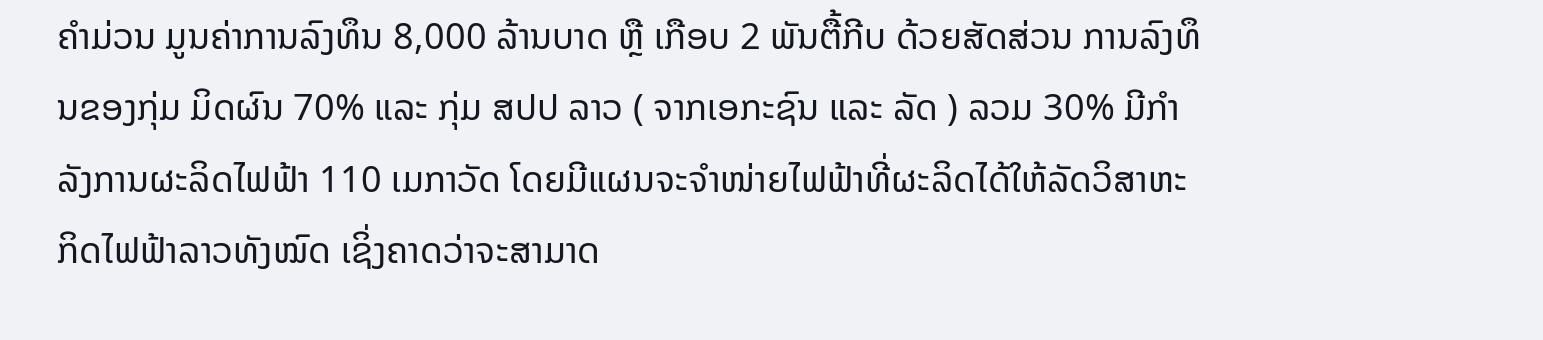ຄຳມ່ວນ ມູນຄ່າການລົງທຶນ 8,000 ລ້ານບາດ ຫຼື ເກືອບ 2 ພັນຕື້ກີບ ດ້ວຍສັດສ່ວນ ການລົງທຶນຂອງກຸ່ມ ມິດຜົນ 70% ແລະ ກຸ່ມ ສປປ ລາວ ( ຈາກເອກະຊົນ ແລະ ລັດ ) ລວມ 30% ມີກຳລັງການຜະລິດໄຟຟ້າ 110 ເມກາວັດ ໂດຍມີແຜນຈະຈຳໜ່າຍໄຟຟ້າທີ່ຜະລິດໄດ້ໃຫ້ລັດວິສາຫະກິດໄຟຟ້າລາວທັງໝົດ ເຊິ່ງຄາດວ່າຈະສາມາດ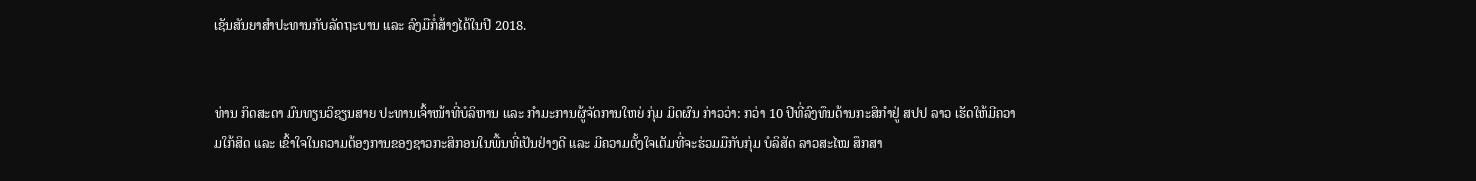ເຊັນສັນຍາສຳປະທານກັບລັດຖະບານ ແລະ ລົງມືກໍ່ສ້າງໄດ້ໃນປີ 2018.


ທ່ານ ກິດສະດາ ມົນທຽນວິຊຽນສາຍ ປະທານເຈົ້າໜ້າທີ່ບໍລິຫານ ແລະ ກຳມະການຜູ້ຈັດການໃຫຍ່ ກຸ່ມ ມິດຜົນ ກ່າວວ່າ: ກວ່າ 10 ປີທີ່ລົງທຶນດ້ານກະສິກຳຢູ່ ສປປ ລາວ ເຮັດໃຫ້ມີຄວາມໃກ້ສິດ ແລະ ເຂົ້າໃຈໃນຄວາມຕ້ອງການຂອງຊາວກະສິກອນໃນພື້ນທີ່ເປັນຢ່າງດີ ແລະ ມີຄວາມຕັ້ງໃຈເຕັມທີ່ຈະຮ່ວມມືກັບກຸ່ມ ບໍລິສັດ ລາວສະໄໝ ສຶກສາ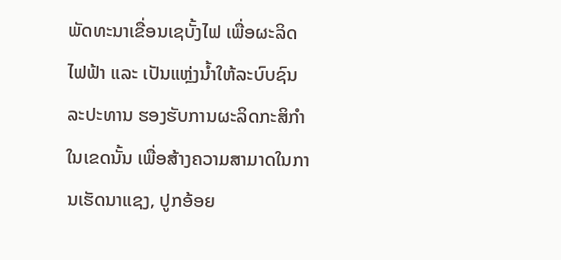ພັດທະນາເຂື່ອນເຊບັ້ງໄຟ ເພື່ອຜະລິດໄຟຟ້າ ແລະ ເປັນແຫຼ່ງນ້ຳໃຫ້ລະບົບຊົນລະປະທານ ຮອງຮັບການຜະລິດກະສິກຳໃນເຂດນັ້ນ ເພື່ອສ້າງຄວາມສາມາດໃນການເຮັດນາແຊງ, ປູກອ້ອຍ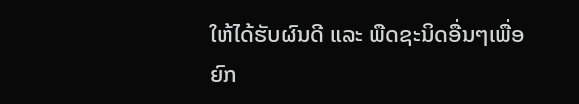ໃຫ້ໄດ້ຮັບຜົນດີ ແລະ ພືດຊະນິດອື່ນໆເພື່ອຍົກ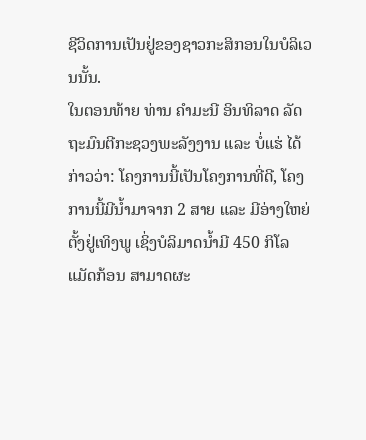ຊີວິດການເປັນຢູ່ຂອງຊາວກະສິກອນໃນບໍລິເວນນັ້ນ.
ໃນຕອນທ້າຍ ທ່ານ ຄຳມະນີ ອິນທິລາດ ລັດຖະມົນຕີກະຊວງພະລັງງານ ແລະ ບໍ່ແຮ່ ໄດ້ກ່າວວ່າ: ໂຄງການນີ້ເປັນໂຄງການທີ່ດີ, ໂຄງການນີ້ມີນ້ຳມາຈາກ 2 ສາຍ ແລະ ມີອ່າງໃຫຍ່ຕັ້ງຢູ່ເທິງພູ ເຊິ່ງບໍລິມາດນ້ຳມີ 450 ກິໂລແມັດກ້ອນ ສາມາດຜະ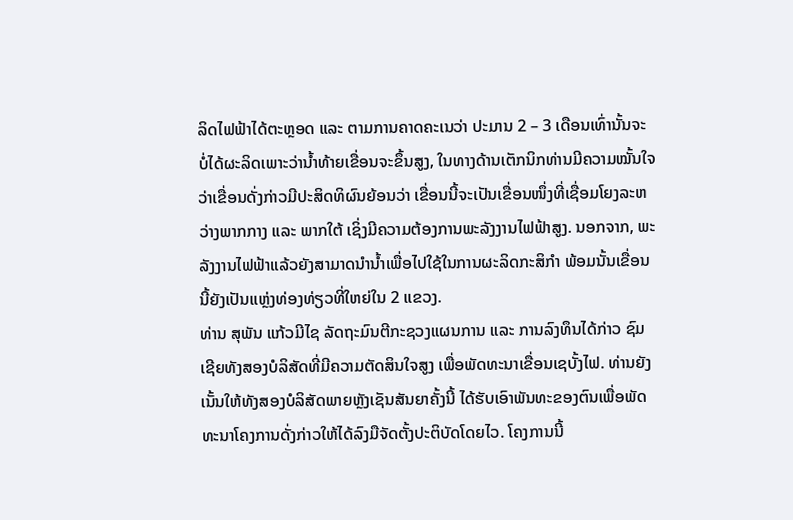ລິດໄຟຟ້າໄດ້ຕະຫຼອດ ແລະ ຕາມການຄາດຄະເນວ່າ ປະມານ 2 – 3 ເດືອນເທົ່ານັ້ນຈະບໍ່ໄດ້ຜະລິດເພາະວ່ານ້ຳທ້າຍເຂື່ອນຈະຂຶ້ນສູງ, ໃນທາງດ້ານເຕັກນິກທ່ານມີຄວາມໝັ້ນໃຈວ່າເຂື່ອນດັ່ງກ່າວມີປະສິດທິຜົນຍ້ອນວ່າ ເຂື່ອນນີ້ຈະເປັນເຂື່ອນໜຶ່ງທີ່ເຊື່ອມໂຍງລະຫວ່າງພາກກາງ ແລະ ພາກໃຕ້ ເຊິ່ງມີຄວາມຕ້ອງການພະລັງງານໄຟຟ້າສູງ. ນອກຈາກ, ພະລັງງານໄຟຟ້າແລ້ວຍັງສາມາດນຳນ້ຳເພື່ອໄປໃຊ້ໃນການຜະລິດກະສິກຳ ພ້ອມນັ້ນເຂື່ອນນີ້ຍັງເປັນແຫຼ່ງທ່ອງທ່ຽວທີ່ໃຫຍ່ໃນ 2 ແຂວງ.
ທ່ານ ສຸພັນ ແກ້ວມີໄຊ ລັດຖະມົນຕີກະຊວງແຜນການ ແລະ ການລົງທຶນໄດ້ກ່າວ ຊົມເຊີຍທັງສອງບໍລິສັດທີ່ມີຄວາມຕັດສິນໃຈສູງ ເພື່ອພັດທະນາເຂື່ອນເຊບັ້ງໄຟ. ທ່ານຍັງເນັ້ນໃຫ້ທັງສອງບໍລິສັດພາຍຫຼັງເຊັນສັນຍາຄັ້ງນີ້ ໄດ້ຮັບເອົາພັນທະຂອງຕົນເພື່ອພັດທະນາໂຄງການດັ່ງກ່າວໃຫ້ໄດ້ລົງມືຈັດຕັ້ງປະຕິບັດໂດຍໄວ. ໂຄງການນີ້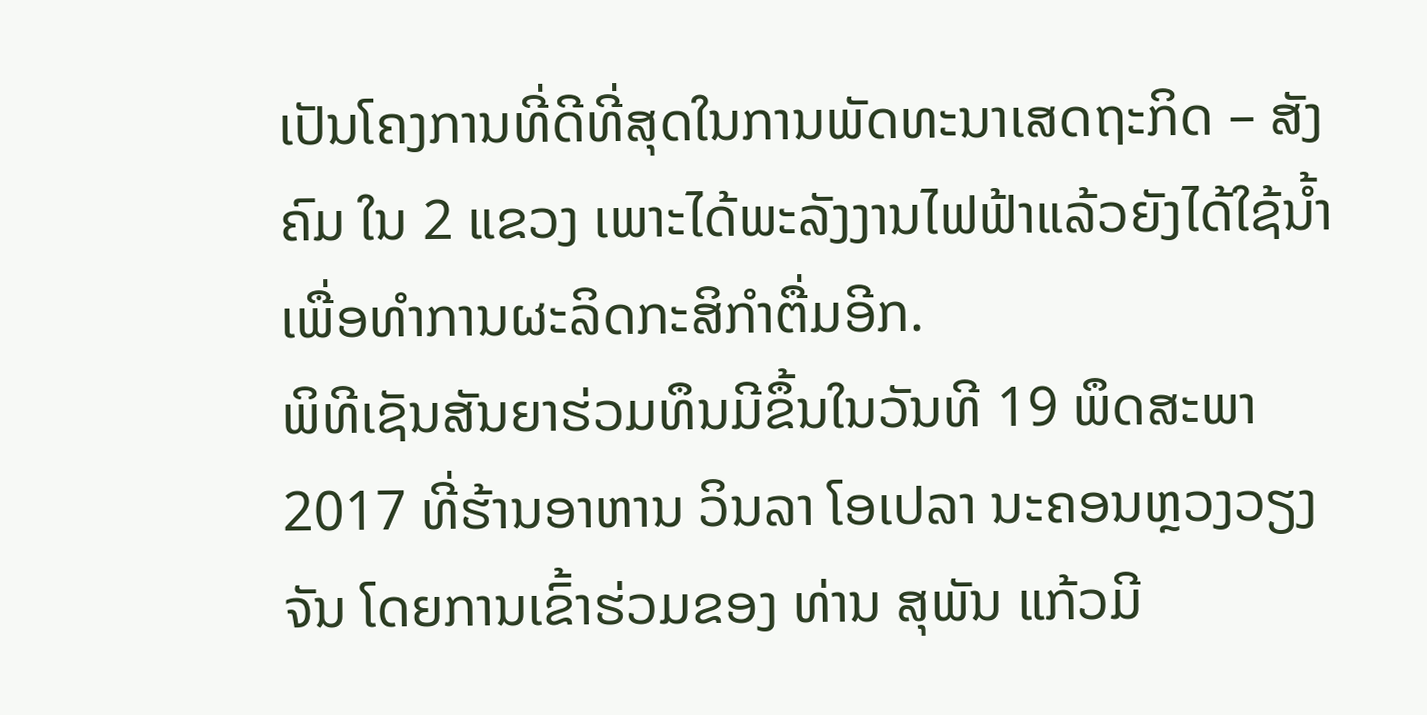ເປັນໂຄງການທີ່ດີທີ່ສຸດໃນການພັດທະນາເສດຖະກິດ – ສັງຄົມ ໃນ 2 ແຂວງ ເພາະໄດ້ພະລັງງານໄຟຟ້າແລ້ວຍັງໄດ້ໃຊ້ນ້ຳເພື່ອທຳການຜະລິດກະສິກຳຕື່ມອີກ.
ພິທີເຊັນສັນຍາຮ່ວມທຶນມີຂຶ້ນໃນວັນທີ 19 ພຶດສະພາ 2017 ທີ່ຮ້ານອາຫານ ວິນລາ ໂອເປລາ ນະຄອນຫຼວງວຽງຈັນ ໂດຍການເຂົ້າຮ່ວມຂອງ ທ່ານ ສຸພັນ ແກ້ວມີ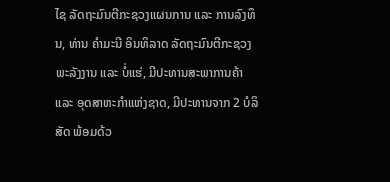ໄຊ ລັດຖະມົນຕີກະຊວງແຜນການ ແລະ ການລົງທຶນ, ທ່ານ ຄຳມະນີ ອິນທິລາດ ລັດຖະມົນຕີກະຊວງພະລັງງານ ແລະ ບໍ່ແຮ່, ມີປະທານສະພາການຄ້າ ແລະ ອຸດສາຫະກຳແຫ່ງຊາດ, ມີປະທານຈາກ 2 ບໍລິສັດ ພ້ອມດ້ວ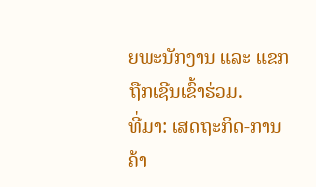ຍພະນັກງານ ແລະ ແຂກຖືກເຊີນເຂົ້າຮ່ວມ.
ທີ່ມາ: ເສດຖະກິດ-ການຄ້າ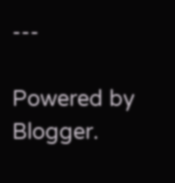---

Powered by Blogger.